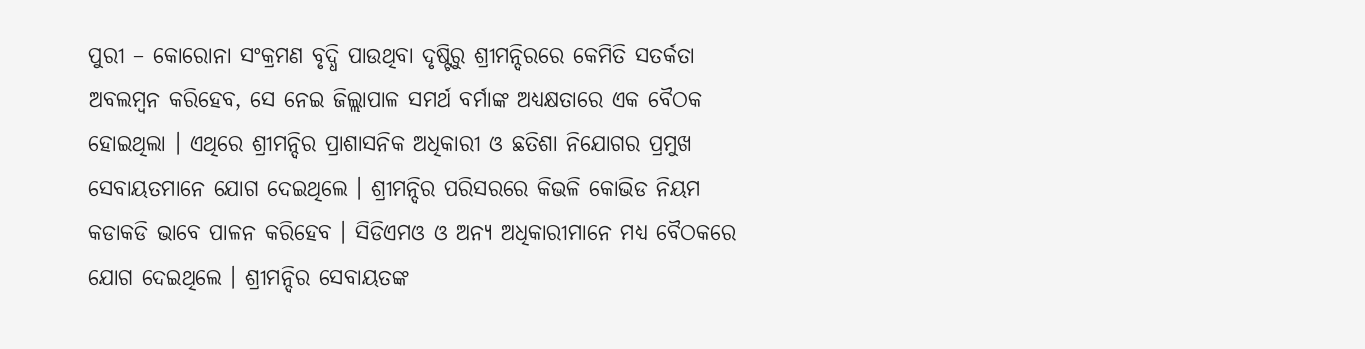ପୁରୀ – କୋରୋନା ସଂକ୍ରମଣ ବୃଦ୍ଧି ପାଉଥିବା ଦୃଷ୍ଟିରୁ ଶ୍ରୀମନ୍ଦିରରେ କେମିତି ସତର୍କତା ଅବଲମ୍ବନ କରିହେବ, ସେ ନେଇ ଜିଲ୍ଲାପାଳ ସମର୍ଥ ବର୍ମାଙ୍କ ଅଧ୍ୟକ୍ଷତାରେ ଏକ ବୈଠକ ହୋଇଥିଲା । ଏଥିରେ ଶ୍ରୀମନ୍ଦିର ପ୍ରାଶାସନିକ ଅଧିକାରୀ ଓ ଛତିଶା ନିଯୋଗର ପ୍ରମୁଖ ସେବାୟତମାନେ ଯୋଗ ଦେଇଥିଲେ । ଶ୍ରୀମନ୍ଦିର ପରିସରରେ କିଭଳି କୋଭିଡ ନିୟମ କଡାକଡି ଭାବେ ପାଳନ କରିହେବ । ସିଡିଏମଓ ଓ ଅନ୍ୟ ଅଧିକାରୀମାନେ ମଧ୍ୟ ବୈଠକରେ ଯୋଗ ଦେଇଥିଲେ । ଶ୍ରୀମନ୍ଦିର ସେବାୟତଙ୍କ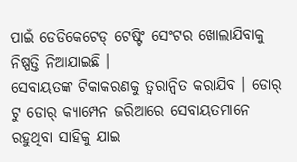ପାଇଁ ଡେଡିକେଟେଡ୍ ଟେଷ୍ଟିଂ ସେଂଟର ଖୋଲାଯିବାକୁ ନିଷ୍ପତ୍ତି ନିଆଯାଇଛି ।
ସେବାୟତଙ୍କ ଟିକାକରଣକୁ ତ୍ୱରାନ୍ୱିତ କରାଯିବ । ଡୋର୍ ଟୁ ଡୋର୍ କ୍ୟାମ୍ପେନ ଜରିଆରେ ସେବାୟତମାନେ ରହୁଥିବା ସାହିକୁ ଯାଇ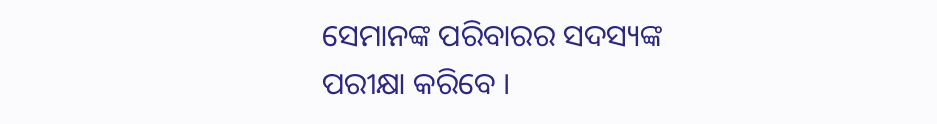ସେମାନଙ୍କ ପରିବାରର ସଦସ୍ୟଙ୍କ ପରୀକ୍ଷା କରିବେ ।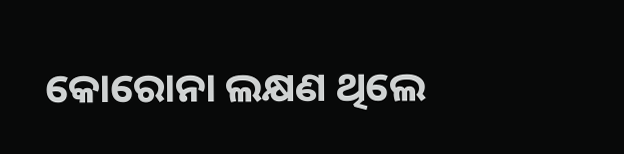କୋରୋନା ଲକ୍ଷଣ ଥିଲେ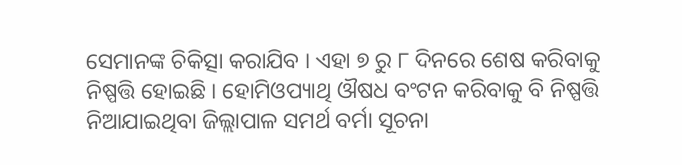ସେମାନଙ୍କ ଚିକିତ୍ସା କରାଯିବ । ଏହା ୭ ରୁ ୮ ଦିନରେ ଶେଷ କରିବାକୁ ନିଷ୍ପତ୍ତି ହୋଇଛି । ହୋମିଓପ୍ୟାଥି ଔଷଧ ବଂଟନ କରିବାକୁ ବି ନିଷ୍ପତ୍ତି ନିଆଯାଇଥିବା ଜିଲ୍ଲାପାଳ ସମର୍ଥ ବର୍ମା ସୂଚନା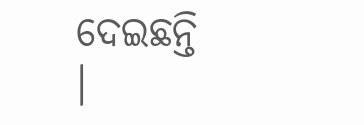ଦେଇଛନ୍ତି ।